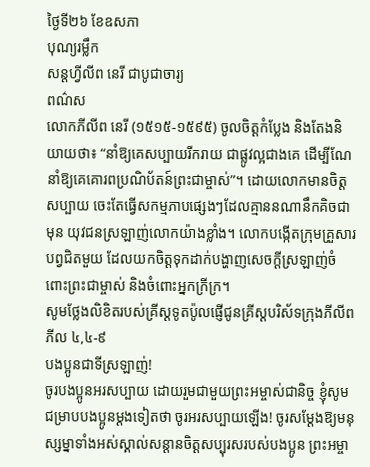ថ្ងៃទី២៦ ខែឧសភា
បុណ្យរម្លឹក
សន្តហ្វីលីព នេរី ជាបូជាចារ្យ
ពណ៌ស
លោកភីលីព នេរី (១៥១៥-១៥៩៥) ចូលចិត្តកំប្លែង និងតែងនិយាយថា៖ “នាំឱ្យគេសប្បាយរីករាយ ជាផ្លូវល្អជាងគេ ដើម្បីណែនាំឱ្យគេគោរពប្រណិប័តន៍ព្រះជាម្ចាស់”។ ដោយលោកមានចិត្តសប្បាយ ចេះតែធ្វើសកម្មភាបផ្សេងៗដែលគ្មាននណានឹកគិចជាមុន យុវជនស្រឡាញ់លោកយ៉ាងខ្លាំង។ លោកបង្កើតក្រុមគ្រួសារបព្វជិតមួយ ដែលយកចិត្តទុកដាក់បង្ហាញសេចក្តីស្រឡាញ់ចំពោះព្រះជាម្ចាស់ និងចំពោះអ្នកក្រីក្រ។
សូមថ្លែងលិខិតរបស់គ្រីស្ដទូតប៉ូលផ្ញើជូនគ្រីស្ដបរិស័ទក្រុងភីលីព ភីល ៤,៤-៩
បងប្អូនជាទីស្រឡាញ់!
ចូរបងប្អូនអរសប្បាយ ដោយរួមជាមួយព្រះអម្ចាស់ជានិច្ច ខ្ញុំសូមជម្រាបបងប្អូនម្ដងទៀតថា ចូរអរសប្បាយឡើង! ចូរសម្ដែងឱ្យមនុស្សម្នាទាំងអស់ស្គាល់សន្ដានចិត្តសប្បុរសរបស់បងប្អូន ព្រះអម្ចា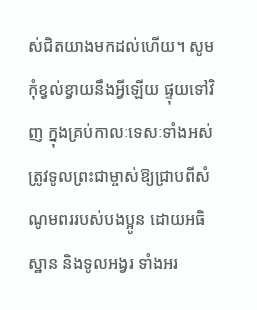ស់ជិតយាងមកដល់ហើយ។ សូមកុំខ្វល់ខ្វាយនឹងអ្វីឡើយ ផ្ទុយទៅវិញ ក្នុងគ្រប់កាលៈទេសៈទាំងអស់ ត្រូវទូលព្រះជាម្ចាស់ឱ្យជ្រាបពីសំណូមពររបស់បងប្អូន ដោយអធិស្ឋាន និងទូលអង្វរ ទាំងអរ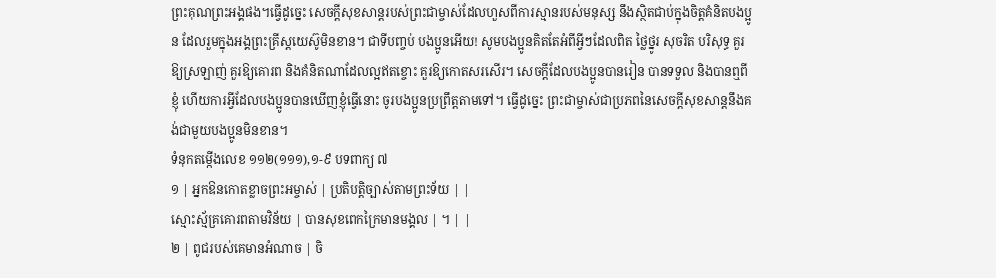ព្រះគុណព្រះអង្គផង។ធ្វើដូច្នេះ សេចក្ដីសុខសាន្តរបស់ព្រះជាម្ចាស់ដែលហួសពីការស្មានរបស់មនុស្ស នឹងស្ថិតជាប់ក្នុងចិត្តគំនិតបងប្អូន ដែលរួមក្នុងអង្គព្រះគ្រីស្តយេស៊ូមិនខាន។ ជាទីបញ្ចប់ បងប្អូនអើយ! សូមបងប្អូនគិតតែអំពីអ្វីៗដែលពិត ថ្លៃថ្នូរ សុចរិត បរិសុទ្ធ គួរឱ្យស្រឡាញ់ គួរឱ្យគោរព និងគំនិតណាដែលល្អឥតខ្ចោះ គួរឱ្យកោតសរសើរ។ សេចក្ដីដែលបងប្អូនបានរៀន បានទទួល និងបានឮពីខ្ញុំ ហើយការអ្វីដែលបងប្អូនបានឃើញខ្ញុំធ្វើនោះ ចូរបងប្អូនប្រព្រឹត្តតាមទៅ។ ធ្វើដូច្នេះ ព្រះជាម្ចាស់ជាប្រភពនៃសេចក្ដីសុខសាន្តនឹងគង់ជាមួយបងប្អូនមិនខាន។
ទំនុកតម្កើងលេខ ១១២(១១១),១-៩ បទពាក្យ ៧
១ | អ្នកឱនកោតខ្លាចព្រះអម្ចាស់ | ប្រតិបត្តិច្បាស់តាមព្រះទ័យ | |
ស្មោះស្ម័គ្រគោរពតាមវិន័យ | បានសុខពេកក្រៃមានមង្គល | ។ | |
២ | ពូជរបស់គេមានអំណាច | ចិ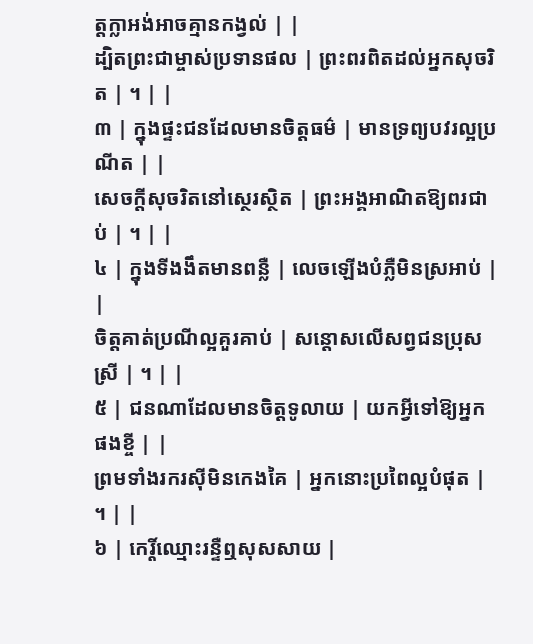ត្តក្លាអង់អាចគ្មានកង្វល់ | |
ដ្បិតព្រះជាម្ចាស់ប្រទានផល | ព្រះពរពិតដល់អ្នកសុចរិត | ។ | |
៣ | ក្នុងផ្ទះជនដែលមានចិត្តធម៌ | មានទ្រព្យបវរល្អប្រណីត | |
សេចក្តីសុចរិតនៅស្ថេរស្ថិត | ព្រះអង្គអាណិតឱ្យពរជាប់ | ។ | |
៤ | ក្នុងទីងងឹតមានពន្លឺ | លេចឡើងបំភ្លឺមិនស្រអាប់ | |
ចិត្តគាត់ប្រណីល្អគួរគាប់ | សន្តោសលើសព្វជនប្រុសស្រី | ។ | |
៥ | ជនណាដែលមានចិត្តទូលាយ | យកអ្វីទៅឱ្យអ្នកផងខ្ចី | |
ព្រមទាំងរករស៊ីមិនកេងគៃ | អ្នកនោះប្រពៃល្អបំផុត | ។ | |
៦ | កេរ្តិ៍ឈ្មោះរន្ទឺឮសុសសាយ |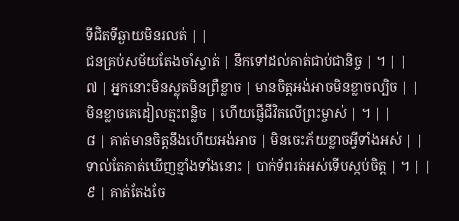ទីជិតទីឆ្ងាយមិនរលត់ | |
ជនគ្រប់សម័យតែងចាំស្ទាត់ | នឹកទៅដល់គាត់ជាប់ជានិច្ច | ។ | |
៧ | អ្នកនោះមិនស្លុតមិនព្រឺខ្លាច | មានចិត្តអង់អាចមិនខ្លាចល្បិច | |
មិនខ្លាចគេដៀលត្មះពន្លិច | ហើយផ្ញើជីវិតលើព្រះម្ចាស់ | ។ | |
៨ | គាត់មានចិត្តនឹងហើយអង់អាច | មិនចេះភ័យខ្លាចអ្វីទាំងអស់ | |
ទាល់តែគាត់ឃើញខ្មាំងទាំងនោះ | បាក់ទ័ពរត់អស់ទើបស្កប់ចិត្ត | ។ | |
៩ | គាត់តែងចែ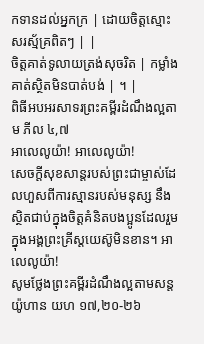កទានដល់អ្នកក្រ | ដោយចិត្តស្មោះសរស្ម័គ្រពិតៗ | |
ចិត្តគាត់ទូលាយត្រង់សុចរិត | កម្លាំងគាត់ស្ថិតមិនបាត់បង់ | ។ |
ពិធីអបអរសាទរព្រះគម្ពីរដំណឹងល្អតាម ភីល ៤,៧
អាលេលូយ៉ា! អាលេលូយ៉ា!
សេចក្ដីសុខសាន្តរបស់ព្រះជាម្ចាស់ដែលហួសពីការស្មានរបស់មនុស្ស នឹងស្ថិតជាប់ក្នុងចិត្តគំនិតបងប្អូនដែលរួមក្នុងអង្គព្រះគ្រីស្តយេស៊ូមិនខាន។ អាលេលូយ៉ា!
សូមថ្លែងព្រះគម្ពីរដំណឹងល្អតាមសន្តយ៉ូហាន យហ ១៧,២០-២៦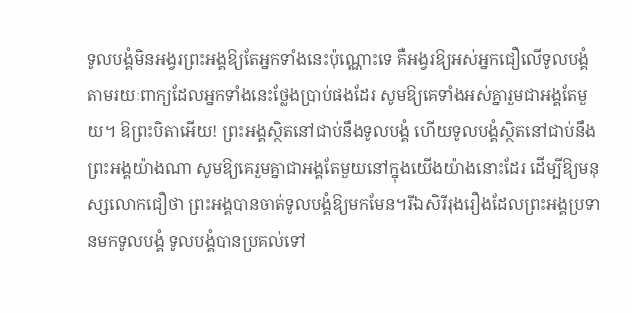ទូលបង្គំមិនអង្វរព្រះអង្គឱ្យតែអ្នកទាំងនេះប៉ុណ្ណោះទេ គឺអង្វរឱ្យអស់អ្នកជឿលើទូលបង្គំ តាមរយៈពាក្យដែលអ្នកទាំងនេះថ្លែងប្រាប់ផងដែរ សូមឱ្យគេទាំងអស់គ្នារួមជាអង្គតែមួយ។ ឱព្រះបិតាអើយ! ព្រះអង្គស្ថិតនៅជាប់នឹងទូលបង្គំ ហើយទូលបង្គំស្ថិតនៅជាប់នឹងព្រះអង្គយ៉ាងណា សូមឱ្យគេរួមគ្នាជាអង្គតែមួយនៅក្នុងយើងយ៉ាងនោះដែរ ដើម្បីឱ្យមនុស្សលោកជឿថា ព្រះអង្គបានចាត់ទូលបង្គំឱ្យមកមែន។រីឯសិរីរុងរឿងដែលព្រះអង្គប្រទានមកទូលបង្គំ ទូលបង្គំបានប្រគល់ទៅ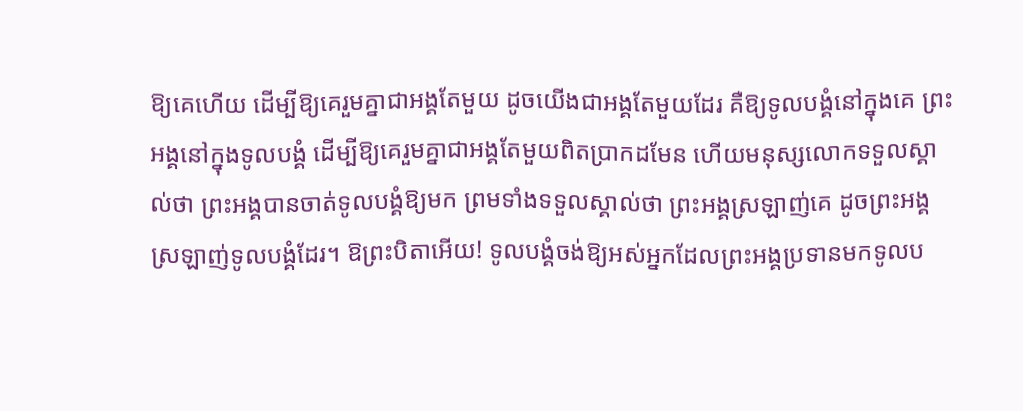ឱ្យគេហើយ ដើម្បីឱ្យគេរួមគ្នាជាអង្គតែមួយ ដូចយើងជាអង្គតែមួយដែរ គឺឱ្យទូលបង្គំនៅក្នុងគេ ព្រះអង្គនៅក្នុងទូលបង្គំ ដើម្បីឱ្យគេរួមគ្នាជាអង្គតែមួយពិតប្រាកដមែន ហើយមនុស្សលោកទទួលស្គាល់ថា ព្រះអង្គបានចាត់ទូលបង្គំឱ្យមក ព្រមទាំងទទួលស្គាល់ថា ព្រះអង្គស្រឡាញ់គេ ដូចព្រះអង្គស្រឡាញ់ទូលបង្គំដែរ។ ឱព្រះបិតាអើយ! ទូលបង្គំចង់ឱ្យអស់អ្នកដែលព្រះអង្គប្រទានមកទូលប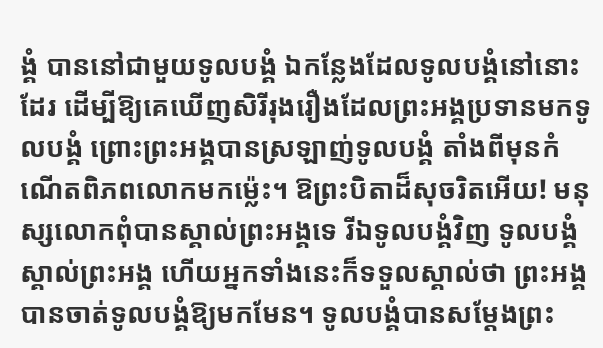ង្គំ បាននៅជាមួយទូលបង្គំ ឯកន្លែងដែលទូលបង្គំនៅនោះដែរ ដើម្បីឱ្យគេឃើញសិរីរុងរឿងដែលព្រះអង្គប្រទានមកទូលបង្គំ ព្រោះព្រះអង្គបានស្រឡាញ់ទូលបង្គំ តាំងពីមុនកំណើតពិភពលោកមកម៉្លេះ។ ឱព្រះបិតាដ៏សុចរិតអើយ! មនុស្សលោកពុំបានស្គាល់ព្រះអង្គទេ រីឯទូលបង្គំវិញ ទូលបង្គំស្គាល់ព្រះអង្គ ហើយអ្នកទាំងនេះក៏ទទួលស្គាល់ថា ព្រះអង្គបានចាត់ទូលបង្គំឱ្យមកមែន។ ទូលបង្គំបានសម្ដែងព្រះ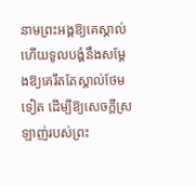នាមព្រះអង្គឱ្យគេស្គាល់ ហើយទូលបង្គំនឹងសម្ដែងឱ្យគេរឹតតែស្គាល់ថែមទៀត ដើម្បីឱ្យសេចក្ដីស្រឡាញ់របស់ព្រះ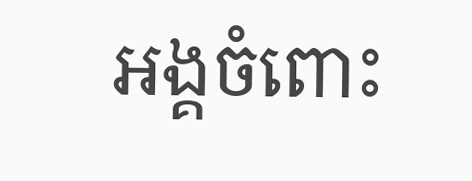អង្គចំពោះ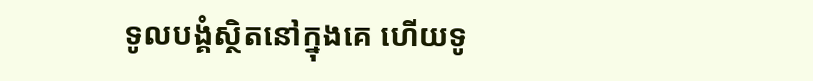ទូលបង្គំស្ថិតនៅក្នុងគេ ហើយទូ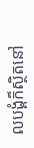លបង្គំក៏ស្ថិតនៅ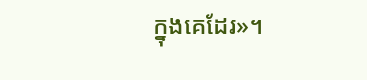ក្នុងគេដែរ»។